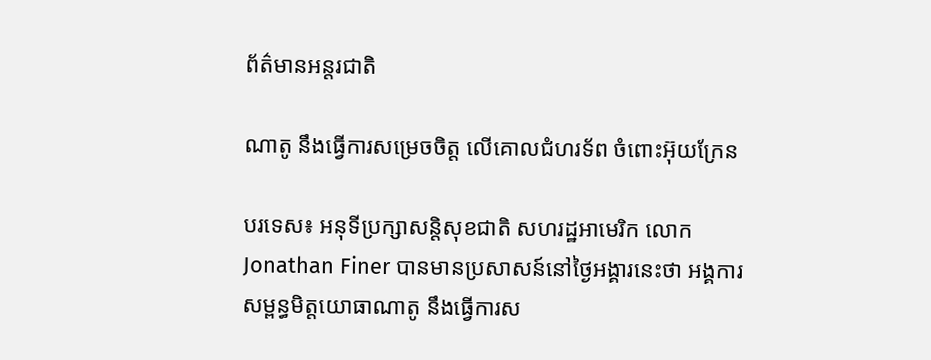ព័ត៌មានអន្តរជាតិ

ណាតូ នឹងធ្វើការសម្រេចចិត្ត លើគោលជំហរទ័ព ចំពោះអ៊ុយក្រែន

បរទេស៖ អនុទីប្រក្សាសន្តិសុខជាតិ សហរដ្ឋអាមេរិក លោក Jonathan Finer បានមានប្រសាសន៍នៅថ្ងៃអង្គារនេះថា អង្គការសម្ពន្ធមិត្តយោធាណាតូ នឹងធ្វើការស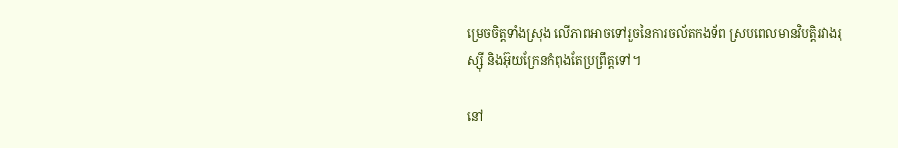ម្រេចចិត្តទាំងស្រុង លើភាពអាចទៅរួចនៃការចល័តកងទ័ព ស្របពេលមានវិបត្តិរវាងរុស្ស៊ី និងអ៊ុយក្រែនកំពុងតែប្រព្រឹត្តទៅ។

នៅ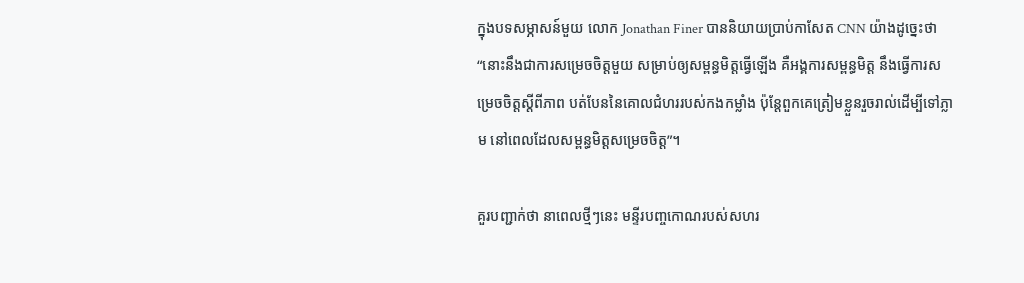ក្នុងបទសម្ភាសន៍មួយ លោក Jonathan Finer បាននិយាយប្រាប់កាសែត CNN យ៉ាងដូច្នេះថា “នោះនឹងជាការសម្រេចចិត្តមួយ សម្រាប់ឲ្យសម្ពន្ធមិត្តធ្វើឡើង គឺអង្គការសម្ពន្ធមិត្ត នឹងធ្វើការសម្រេចចិត្តស្តីពីភាព បត់បែននៃគោលជំហររបស់កងកម្លាំង ប៉ុន្តែពួកគេត្រៀមខ្លួនរួចរាល់ដើម្បីទៅភ្លាម នៅពេលដែលសម្ពន្ធមិត្តសម្រេចចិត្ត”។

គួរបញ្ជាក់ថា នាពេលថ្មីៗនេះ មន្ទីរបញ្ចកោណរបស់សហរ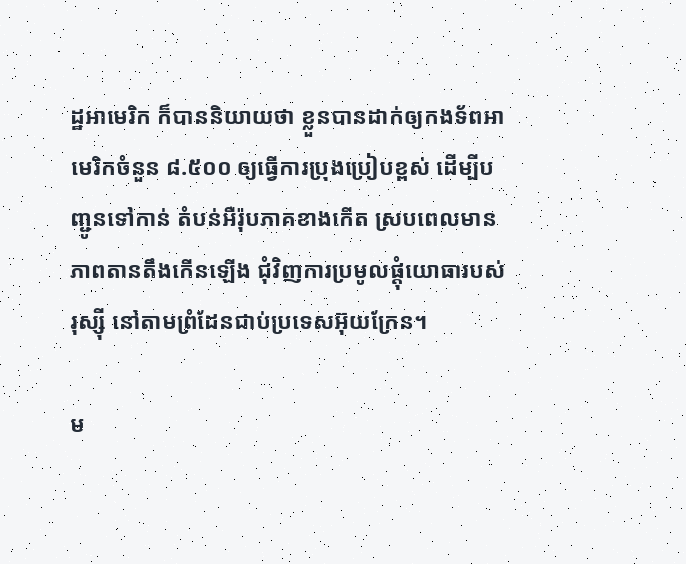ដ្ឋអាមេរិក ក៏បាននិយាយថា ខ្លួនបានដាក់ឲ្យកងទ័ពអាមេរិកចំនួន ៨.៥០០ ឲ្យធ្វើការប្រុងប្រៀបខ្ពស់ ដើម្បីបញ្ជូនទៅកាន់ តំបន់អឺរ៉ុបភាគខាងកើត ស្របពេលមានភាពតានតឹងកើនឡើង ជុំវិញការប្រមូលផ្តុំយោធារបស់រុស្ស៊ី នៅតាមព្រំដែនជាប់ប្រទេសអ៊ុយក្រែន។

ម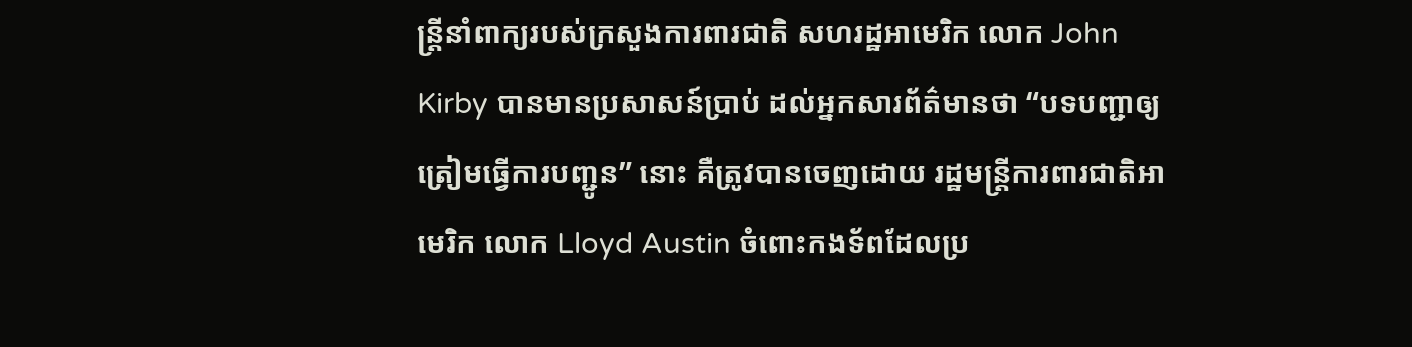ន្ត្រីនាំពាក្យរបស់ក្រសួងការពារជាតិ សហរដ្ឋអាមេរិក លោក John Kirby បានមានប្រសាសន៍ប្រាប់ ដល់អ្នកសារព័ត៌មានថា “បទបញ្ជាឲ្យត្រៀមធ្វើការបញ្ជូន” នោះ គឺត្រូវបានចេញដោយ រដ្ឋមន្ត្រីការពារជាតិអាមេរិក លោក Lloyd Austin ចំពោះកងទ័ពដែលប្រ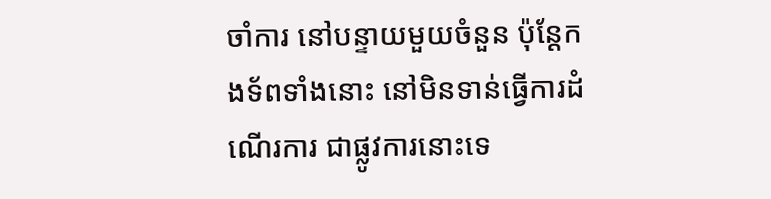ចាំការ នៅបន្ទាយមួយចំនួន ប៉ុន្តែកងទ័ពទាំងនោះ នៅមិនទាន់ធ្វើការដំណើរការ ជាផ្លូវការនោះទេ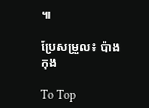៕

ប្រែសម្រួល៖ ប៉ាង កុង

To Top